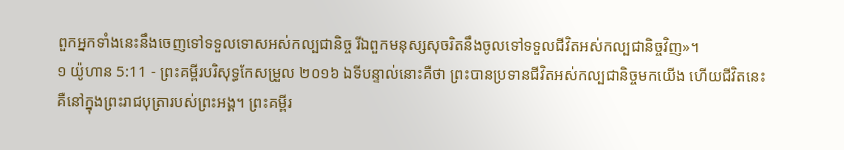ពួកអ្នកទាំងនេះនឹងចេញទៅទទួលទោសអស់កល្បជានិច្ច រីឯពួកមនុស្សសុចរិតនឹងចូលទៅទទួលជីវិតអស់កល្បជានិច្ចវិញ»។
១ យ៉ូហាន 5:11 - ព្រះគម្ពីរបរិសុទ្ធកែសម្រួល ២០១៦ ឯទីបន្ទាល់នោះគឺថា ព្រះបានប្រទានជីវិតអស់កល្បជានិច្ចមកយើង ហើយជីវិតនេះ គឺនៅក្នុងព្រះរាជបុត្រារបស់ព្រះអង្គ។ ព្រះគម្ពីរ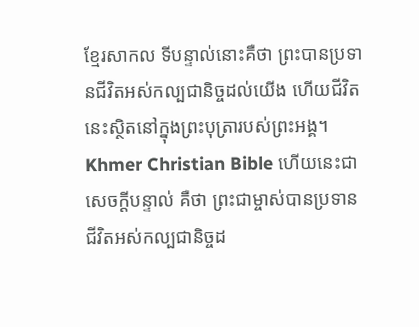ខ្មែរសាកល ទីបន្ទាល់នោះគឺថា ព្រះបានប្រទានជីវិតអស់កល្បជានិច្ចដល់យើង ហើយជីវិតនេះស្ថិតនៅក្នុងព្រះបុត្រារបស់ព្រះអង្គ។ Khmer Christian Bible ហើយនេះជាសេចក្ដីបន្ទាល់ គឺថា ព្រះជាម្ចាស់បានប្រទានជីវិតអស់កល្បជានិច្ចដ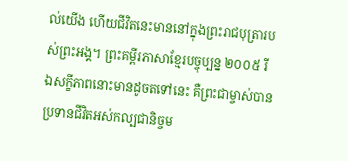ល់យើង ហើយជីវិតនេះមាននៅក្នុងព្រះរាជបុត្រារបស់ព្រះអង្គ។ ព្រះគម្ពីរភាសាខ្មែរបច្ចុប្បន្ន ២០០៥ រីឯសក្ខីភាពនោះមានដូចតទៅនេះ គឺព្រះជាម្ចាស់បានប្រទានជីវិតអស់កល្បជានិច្ចម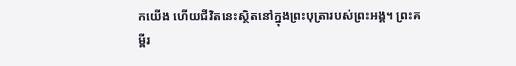កយើង ហើយជីវិតនេះស្ថិតនៅក្នុងព្រះបុត្រារបស់ព្រះអង្គ។ ព្រះគម្ពីរ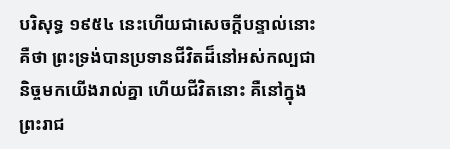បរិសុទ្ធ ១៩៥៤ នេះហើយជាសេចក្ដីបន្ទាល់នោះ គឺថា ព្រះទ្រង់បានប្រទានជីវិតដ៏នៅអស់កល្បជានិច្ចមកយើងរាល់គ្នា ហើយជីវិតនោះ គឺនៅក្នុងព្រះរាជ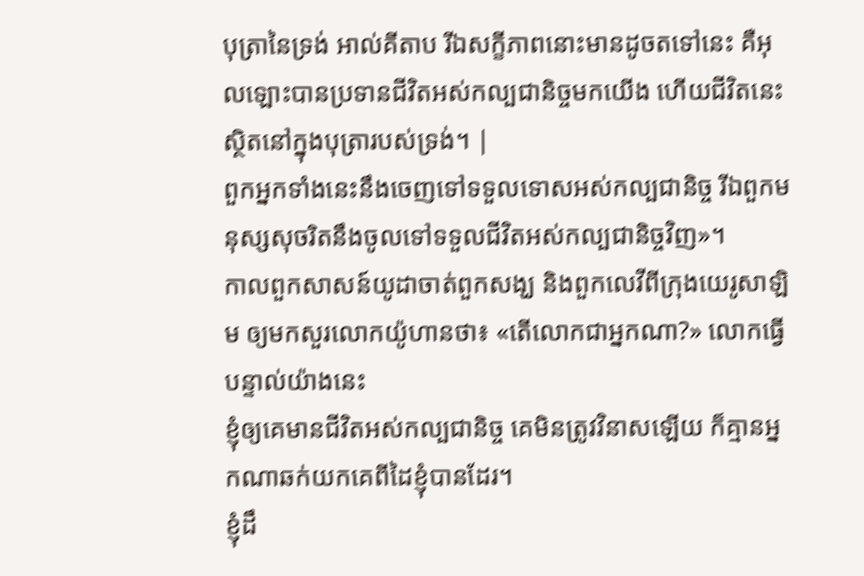បុត្រានៃទ្រង់ អាល់គីតាប រីឯសក្ខីភាពនោះមានដូចតទៅនេះ គឺអុលឡោះបានប្រទានជីវិតអស់កល្បជានិច្ចមកយើង ហើយជីវិតនេះស្ថិតនៅក្នុងបុត្រារបស់ទ្រង់។ |
ពួកអ្នកទាំងនេះនឹងចេញទៅទទួលទោសអស់កល្បជានិច្ច រីឯពួកមនុស្សសុចរិតនឹងចូលទៅទទួលជីវិតអស់កល្បជានិច្ចវិញ»។
កាលពួកសាសន៍យូដាចាត់ពួកសង្ឃ និងពួកលេវីពីក្រុងយេរូសាឡិម ឲ្យមកសួរលោកយ៉ូហានថា៖ «តើលោកជាអ្នកណា?» លោកធ្វើបន្ទាល់យ៉ាងនេះ
ខ្ញុំឲ្យគេមានជីវិតអស់កល្បជានិច្ច គេមិនត្រូវវិនាសឡើយ ក៏គ្មានអ្នកណាឆក់យកគេពីដៃខ្ញុំបានដែរ។
ខ្ញុំដឹ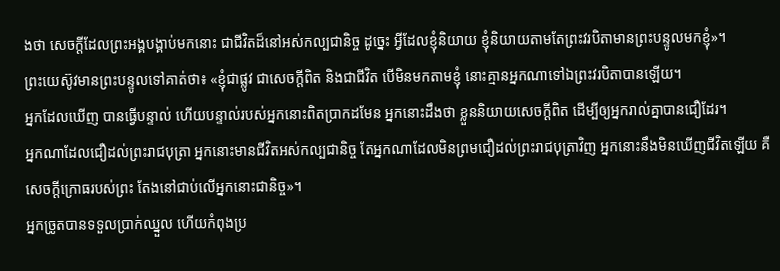ងថា សេចក្តីដែលព្រះអង្គបង្គាប់មកនោះ ជាជីវិតដ៏នៅអស់កល្បជានិច្ច ដូច្នេះ អ្វីដែលខ្ញុំនិយាយ ខ្ញុំនិយាយតាមតែព្រះវរបិតាមានព្រះបន្ទូលមកខ្ញុំ»។
ព្រះយេស៊ូវមានព្រះបន្ទូលទៅគាត់ថា៖ «ខ្ញុំជាផ្លូវ ជាសេចក្តីពិត និងជាជីវិត បើមិនមកតាមខ្ញុំ នោះគ្មានអ្នកណាទៅឯព្រះវរបិតាបានឡើយ។
អ្នកដែលឃើញ បានធ្វើបន្ទាល់ ហើយបន្ទាល់របស់អ្នកនោះពិតប្រាកដមែន អ្នកនោះដឹងថា ខ្លួននិយាយសេចក្ដីពិត ដើម្បីឲ្យអ្នករាល់គ្នាបានជឿដែរ។
អ្នកណាដែលជឿដល់ព្រះរាជបុត្រា អ្នកនោះមានជីវិតអស់កល្បជានិច្ច តែអ្នកណាដែលមិនព្រមជឿដល់ព្រះរាជបុត្រាវិញ អ្នកនោះនឹងមិនឃើញជីវិតឡើយ គឺសេចក្តីក្រោធរបស់ព្រះ តែងនៅជាប់លើអ្នកនោះជានិច្ច»។
អ្នកច្រូតបានទទួលប្រាក់ឈ្នួល ហើយកំពុងប្រ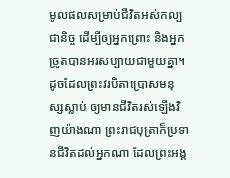មូលផលសម្រាប់ជីវិតអស់កល្បជានិច្ច ដើម្បីឲ្យអ្នកព្រោះ និងអ្នកច្រូតបានអរសប្បាយជាមួយគ្នា។
ដូចដែលព្រះវរបិតាប្រោសមនុស្សស្លាប់ ឲ្យមានជីវិតរស់ឡើងវិញយ៉ាងណា ព្រះរាជបុត្រាក៏ប្រទានជីវិតដល់អ្នកណា ដែលព្រះអង្គ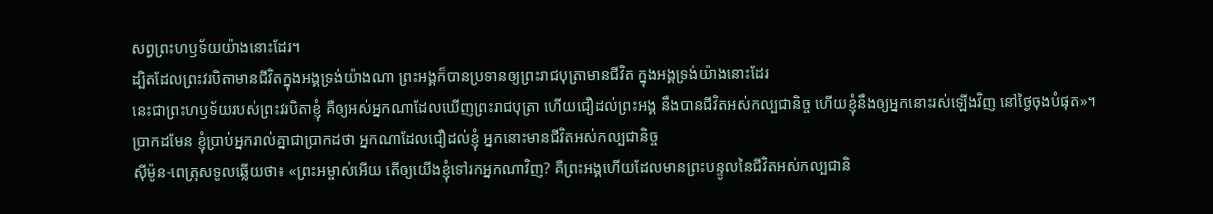សព្វព្រះហឫទ័យយ៉ាងនោះដែរ។
ដ្បិតដែលព្រះវរបិតាមានជីវិតក្នុងអង្គទ្រង់យ៉ាងណា ព្រះអង្គក៏បានប្រទានឲ្យព្រះរាជបុត្រាមានជីវិត ក្នុងអង្គទ្រង់យ៉ាងនោះដែរ
នេះជាព្រះហឫទ័យរបស់ព្រះវរបិតាខ្ញុំ គឺឲ្យអស់អ្នកណាដែលឃើញព្រះរាជបុត្រា ហើយជឿដល់ព្រះអង្គ នឹងបានជីវិតអស់កល្បជានិច្ច ហើយខ្ញុំនឹងឲ្យអ្នកនោះរស់ឡើងវិញ នៅថ្ងៃចុងបំផុត»។
ប្រាកដមែន ខ្ញុំប្រាប់អ្នករាល់គ្នាជាប្រាកដថា អ្នកណាដែលជឿដល់ខ្ញុំ អ្នកនោះមានជីវិតអស់កល្បជានិច្ច
ស៊ីម៉ូន-ពេត្រុសទូលឆ្លើយថា៖ «ព្រះអម្ចាស់អើយ តើឲ្យយើងខ្ញុំទៅរកអ្នកណាវិញ? គឺព្រះអង្គហើយដែលមានព្រះបន្ទូលនៃជីវិតអស់កល្បជានិ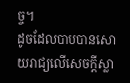ច្ច។
ដូចដែលបាបបានសោយរាជ្យលើសេចក្ដីស្លា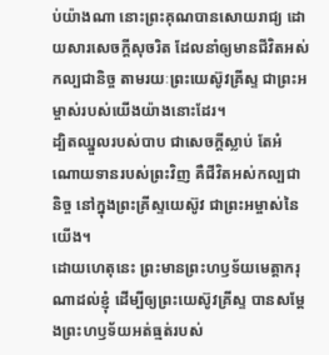ប់យ៉ាងណា នោះព្រះគុណបានសោយរាជ្យ ដោយសារសេចក្តីសុចរិត ដែលនាំឲ្យមានជីវិតអស់កល្បជានិច្ច តាមរយៈព្រះយេស៊ូវគ្រីស្ទ ជាព្រះអម្ចាស់របស់យើងយ៉ាងនោះដែរ។
ដ្បិតឈ្នួលរបស់បាប ជាសេចក្តីស្លាប់ តែអំណោយទានរបស់ព្រះវិញ គឺជីវិតអស់កល្បជានិច្ច នៅក្នុងព្រះគ្រីស្ទយេស៊ូវ ជាព្រះអម្ចាស់នៃយើង។
ដោយហេតុនេះ ព្រះមានព្រះហឫទ័យមេត្តាករុណាដល់ខ្ញុំ ដើម្បីឲ្យព្រះយេស៊ូវគ្រីស្ទ បានសម្តែងព្រះហឫទ័យអត់ធ្មត់របស់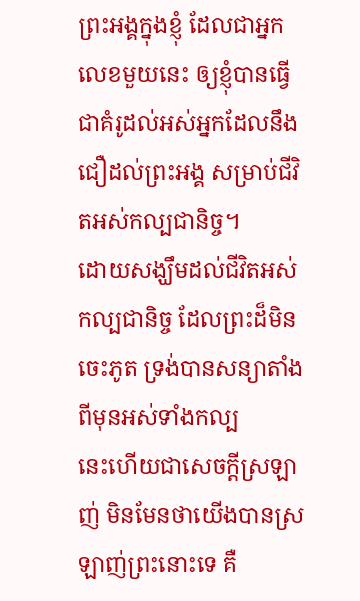ព្រះអង្គក្នុងខ្ញុំ ដែលជាអ្នកលេខមួយនេះ ឲ្យខ្ញុំបានធ្វើជាគំរូដល់អស់អ្នកដែលនឹងជឿដល់ព្រះអង្គ សម្រាប់ជីវិតអស់កល្បជានិច្ច។
ដោយសង្ឃឹមដល់ជីវិតអស់កល្បជានិច្ច ដែលព្រះដ៏មិនចេះភូត ទ្រង់បានសន្យាតាំងពីមុនអស់ទាំងកល្ប
នេះហើយជាសេចក្ដីស្រឡាញ់ មិនមែនថាយើងបានស្រឡាញ់ព្រះនោះទេ គឺ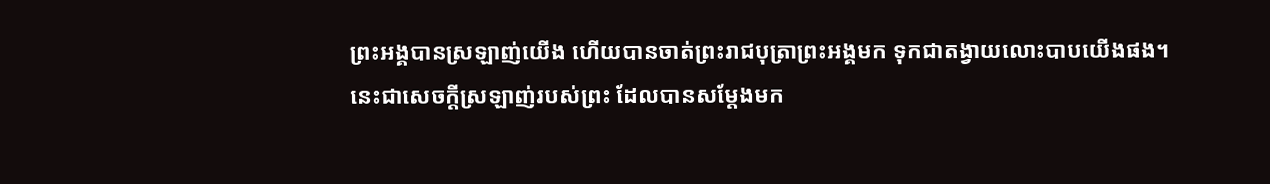ព្រះអង្គបានស្រឡាញ់យើង ហើយបានចាត់ព្រះរាជបុត្រាព្រះអង្គមក ទុកជាតង្វាយលោះបាបយើងផង។
នេះជាសេចក្ដីស្រឡាញ់របស់ព្រះ ដែលបានសម្តែងមក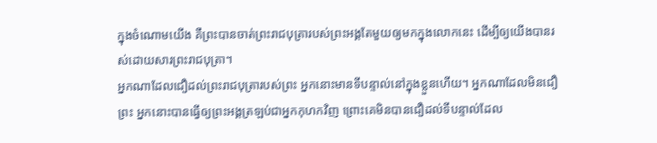ក្នុងចំណោមយើង គឺព្រះបានចាត់ព្រះរាជបុត្រារបស់ព្រះអង្គតែមួយឲ្យមកក្នុងលោកនេះ ដើម្បីឲ្យយើងបានរស់ដោយសារព្រះរាជបុត្រា។
អ្នកណាដែលជឿដល់ព្រះរាជបុត្រារបស់ព្រះ អ្នកនោះមានទីបន្ទាល់នៅក្នុងខ្លួនហើយ។ អ្នកណាដែលមិនជឿព្រះ អ្នកនោះបានធ្វើឲ្យព្រះអង្គត្រឡប់ជាអ្នកកុហកវិញ ព្រោះគេមិនបានជឿដល់ទីបន្ទាល់ដែល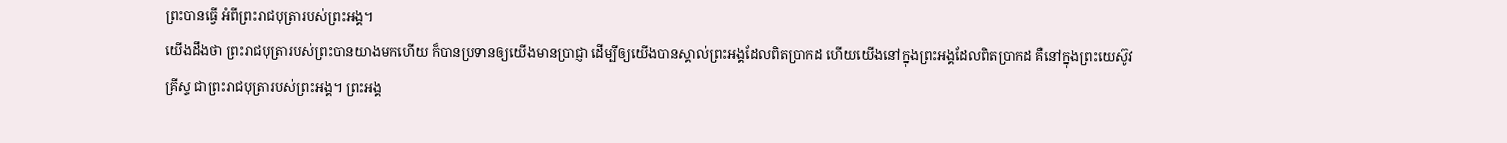ព្រះបានធ្វើ អំពីព្រះរាជបុត្រារបស់ព្រះអង្គ។
យើងដឹងថា ព្រះរាជបុត្រារបស់ព្រះបានយាងមកហើយ ក៏បានប្រទានឲ្យយើងមានប្រាជ្ញា ដើម្បីឲ្យយើងបានស្គាល់ព្រះអង្គដែលពិតប្រាកដ ហើយយើងនៅក្នុងព្រះអង្គដែលពិតប្រាកដ គឺនៅក្នុងព្រះយេស៊ូវគ្រីស្ទ ជាព្រះរាជបុត្រារបស់ព្រះអង្គ។ ព្រះអង្គ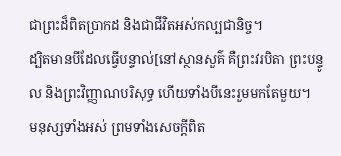ជាព្រះដ៏ពិតប្រាកដ និងជាជីវិតអស់កល្បជានិច្ច។
ដ្បិតមានបីដែលធ្វើបន្ទាល់[នៅស្ថានសួគ៌ គឺព្រះវរបិតា ព្រះបន្ទូល និងព្រះវិញ្ញាណបរិសុទ្ធ ហើយទាំងបីនេះរួមមកតែមួយ។
មនុស្សទាំងអស់ ព្រមទាំងសេចក្ដីពិត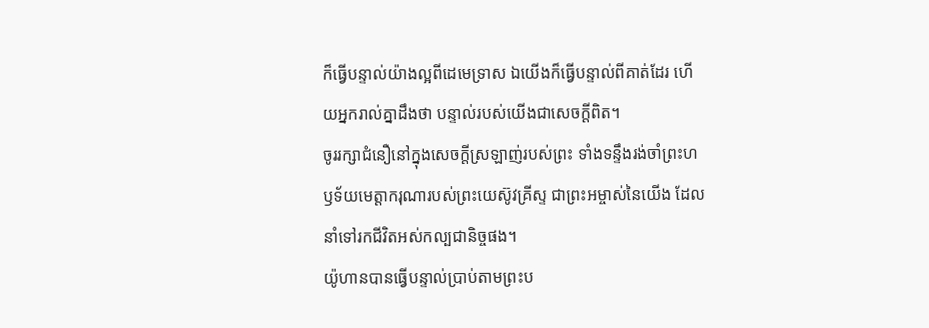ក៏ធ្វើបន្ទាល់យ៉ាងល្អពីដេមេទ្រាស ឯយើងក៏ធ្វើបន្ទាល់ពីគាត់ដែរ ហើយអ្នករាល់គ្នាដឹងថា បន្ទាល់របស់យើងជាសេចក្ដីពិត។
ចូររក្សាជំនឿនៅក្នុងសេចក្ដីស្រឡាញ់របស់ព្រះ ទាំងទន្ទឹងរង់ចាំព្រះហឫទ័យមេត្តាករុណារបស់ព្រះយេស៊ូវគ្រីស្ទ ជាព្រះអម្ចាស់នៃយើង ដែលនាំទៅរកជីវិតអស់កល្បជានិច្ចផង។
យ៉ូហានបានធ្វើបន្ទាល់ប្រាប់តាមព្រះប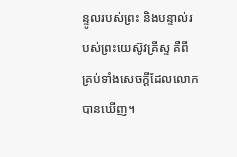ន្ទូលរបស់ព្រះ និងបន្ទាល់របស់ព្រះយេស៊ូវគ្រីស្ទ គឺពីគ្រប់ទាំងសេចក្ដីដែលលោកបានឃើញ។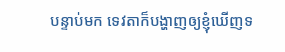បន្ទាប់មក ទេវតាក៏បង្ហាញឲ្យខ្ញុំឃើញទ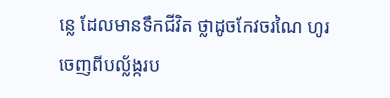ន្លេ ដែលមានទឹកជីវិត ថ្លាដូចកែវចរណៃ ហូរចេញពីបល្ល័ង្ករប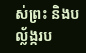ស់ព្រះ និងបល្ល័ង្ករប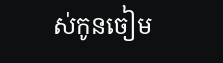ស់កូនចៀម